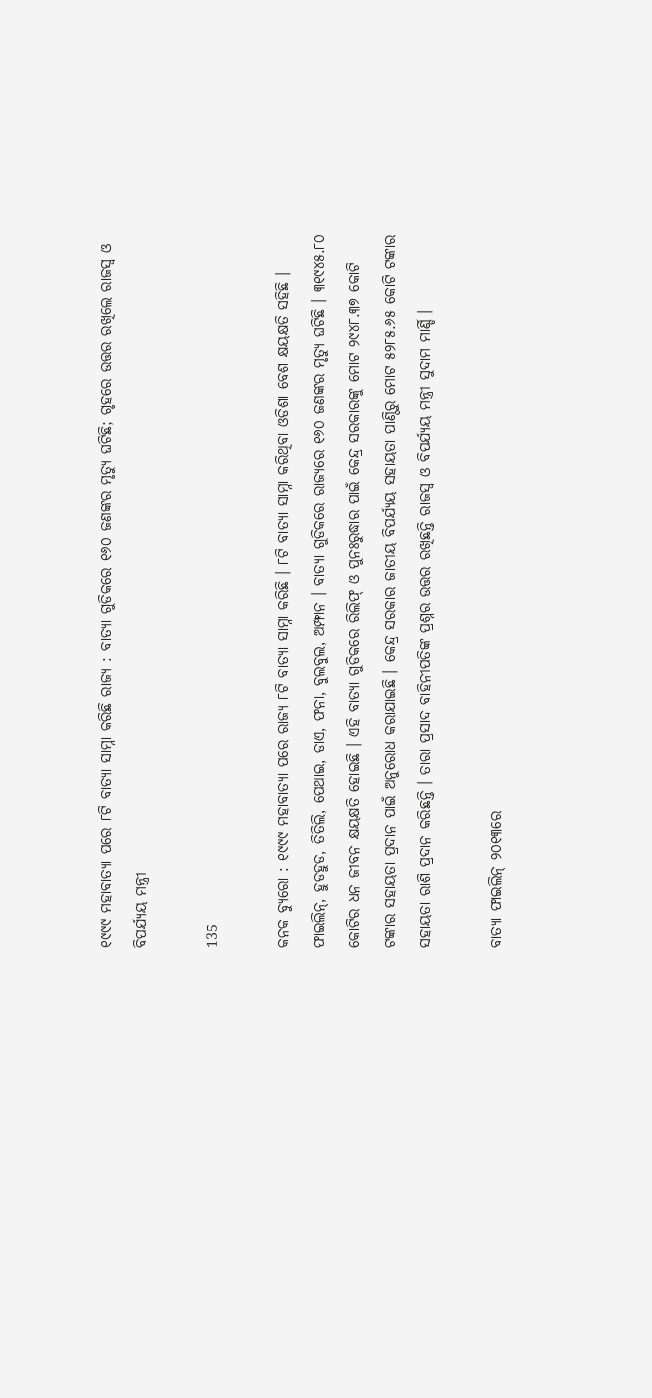୧୯୯୯ ମହାବାତ୍ୟା ପରେ ୮ଟି ବାତ୍ୟା ସାମ୍ନା କରିଛି ରାଜ୍ୟ : ବାତ୍ୟା ଗୁଡିକରେ ୧୬୦ ଜଣଙ୍କର ମୃତ୍ୟୁ ଘଟିଛି; ଗୃହରେ ଉତ୍ତର ରଖିଲେ ରାଜସ୍ୱ ଓ ବିପର୍ଯ୍ୟୟ ମନ୍ତ୍ରୀ

135

କନକ ବ୍ୟୁରୋ : ୧୯୯୯ ମହାବାତ୍ୟା ପରେ ରାଜ୍ୟ ୮ଟି ବାତ୍ୟା ସାମ୍ନା କରିଛି । ୮ଟି ବାତ୍ୟା ସାମ୍ନା କରିଥିବା ଓଡିଶା ବେଶ କ୍ଷୟକ୍ଷତି ସହିଛି । ଫାଇଲିନ୍, ହୁଡହୁଡ, ତିତିଲି, ପେଥାଇ, ଡାଏ, ଫନା, ବୁଲବୁଲ, ଅମ୍ଫାନ । ବାତ୍ୟା ଗୁଡିକରେ ରାଜ୍ୟରେ ୧୬୦ ଜଣଙ୍କର ମୃତ୍ୟୁ ଘଟିଛି । ୩୧୯୪୫.୮୦ କୋଟିର ଧନ ଜୀବନ କ୍ଷୟକ୍ଷତି ହୋଇଛି । ଏହି ବାତ୍ୟା ଗୁଡିକରେ ରିଲିଫ୍ ଓ ପୁନଃରୁଦ୍ଧାର ପାଇଁ କେନ୍ଦ୍ର ସରକାରଙ୍କୁ ମୋଟ ୨୯୪୮.୩୭ କୋଟି ଟଙ୍କାର ସହାୟତା ପ୍ରଦାନ ପାଇଁ ଅନୁରୋଧ କରାଯାଇଛି । କେନ୍ଦ୍ର ସରକାର ଜାତୀୟ ବିପର୍ଯ୍ୟୟ ସହାୟତା ପାଣ୍ଠିରୁ ମୋଟ ୫୨୮୫.୬୫ କୋଟି ଟଙ୍କାର ସହାୟତା ରାଶି ପ୍ରଦାନ କରିଛନ୍ତି । ତାରା ପ୍ରସାଦ ବାହିନୀପତିଙ୍କ ପ୍ରଶ୍ନର ଉତ୍ତର ରଖିଛନ୍ତି ରାଜସ୍ୱ ଓ ବିପର୍ଯ୍ୟୟ ମନ୍ତ୍ରୀ ସୁଦାମ ମାର୍ଣ୍ଡି ।

ବାତ୍ୟା ଫାଇଲିନ୍ ୨୦୧୩ରେ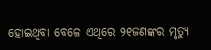ହୋଇଥିବା ବେଳେ ଏଥିରେ ୨୧ଜଣଙ୍କର ମୃତ୍ୟୁ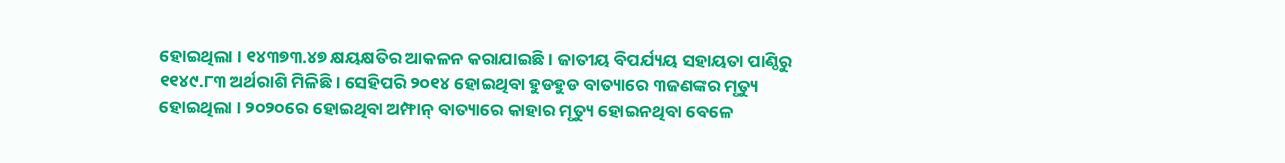ହୋଇଥିଲା । ୧୪୩୭୩.୪୭ କ୍ଷୟକ୍ଷତିର ଆକଳନ କରାଯାଇଛି । ଜାତୀୟ ବିପର୍ଯ୍ୟୟ ସହାୟତା ପାଣ୍ଠିରୁ ୧୧୪୯.୮୩ ଅର୍ଥରାଶି ମିଳିଛି । ସେହିପରି ୨୦୧୪ ହୋଇଥିବା ହୁଡହୁଡ ବାତ୍ୟାରେ ୩ଜଣଙ୍କର ମୃତ୍ୟୁ ହୋଇଥିଲା । ୨୦୨୦ରେ ହୋଇଥିବା ଅମ୍ଫାନ୍ ବାତ୍ୟାରେ କାହାର ମୃତ୍ୟୁ ହୋଇନଥିବା ବେଳେ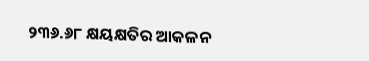୨୩୬.୬୮ କ୍ଷୟକ୍ଷତିର ଆକଳନ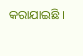କରାଯାଇଛି ।